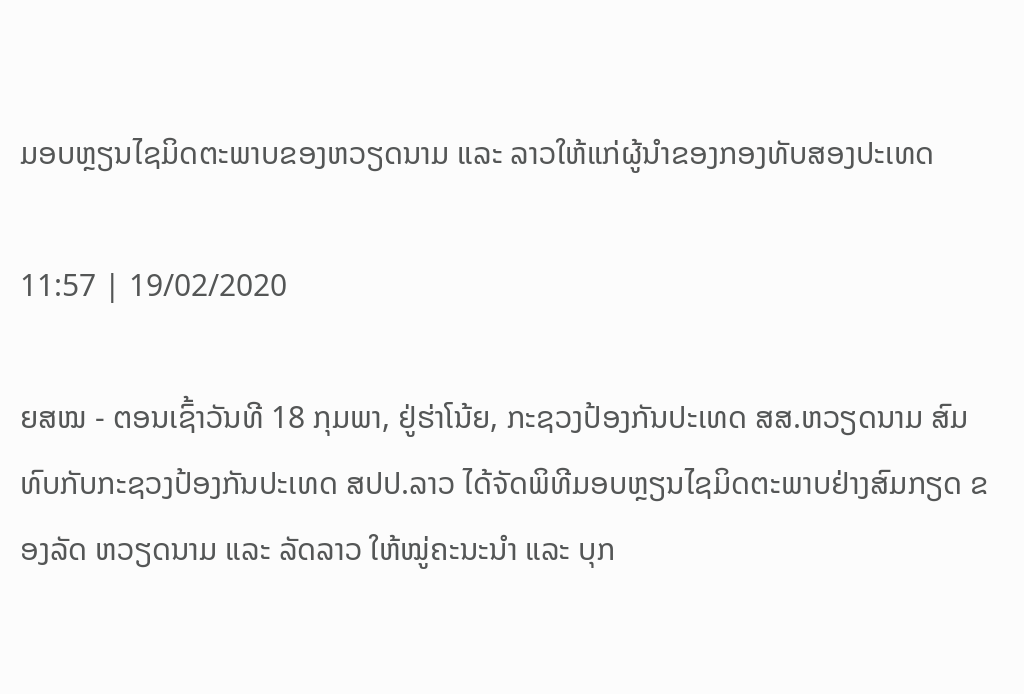ມອບຫຼຽນໄຊມິດຕະພາບຂອງຫວຽດນາມ ແລະ ລາວໃຫ້ແກ່ຜູ້ນຳຂອງກອງທັບສອງປະເທດ

11:57 | 19/02/2020

ຍສໝ - ຕອນເຊົ້າວັນທີ 18 ກຸມພາ, ຢູ່ຮ່າໂນ້ຍ, ກະຊວງປ້ອງກັນປະເທດ ສສ.ຫວຽດນາມ ສົມທົບກັບກະຊວງປ້ອງກັນປະເທດ ສປປ.ລາວ ໄດ້ຈັດພິທີມອບຫຼຽນໄຊມິດຕະພາບຢ່າງສົມກຽດ ຂອງລັດ ຫວຽດນາມ ແລະ ລັດລາວ ໃຫ້ໝູ່ຄະນະນຳ ແລະ ບຸກ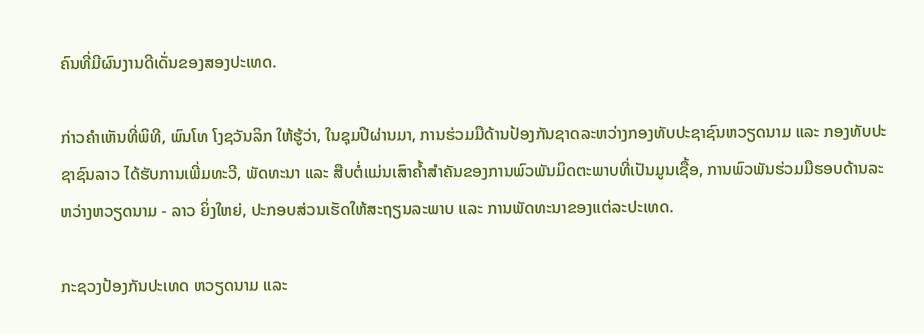ຄົນທີ່ມີຜົນງານດີເດັ່ນຂອງສອງປະເທດ.

ກ່າວຄຳເຫັນທີ່ພິທີ, ພົນໂທ ໂງຊວັນລິກ ໃຫ້ຮູ້ວ່າ, ໃນຊຸມປີຜ່ານມາ, ການຮ່ວມມືດ້ານປ້ອງກັນຊາດລະຫວ່າງກອງທັບປະຊາຊົນຫວຽດນາມ ແລະ ກອງທັບປະຊາຊົນລາວ ໄດ້ຮັບການເພີ່ມທະວີ, ພັດທະນາ ແລະ ສືບຕໍ່ແມ່ນເສົາຄໍ້າສຳຄັນຂອງການພົວພັນມິດຕະພາບທີ່ເປັນມູນເຊື້ອ, ການພົວພັນຮ່ວມມືຮອບດ້ານລະຫວ່າງຫວຽດນາມ - ລາວ ຍິ່ງໃຫຍ່, ປະກອບສ່ວນເຮັດໃຫ້ສະຖຽນລະພາບ ແລະ ການພັດທະນາຂອງແຕ່ລະປະເທດ.

ກະຊວງປ້ອງກັນປະເທດ ຫວຽດນາມ ແລະ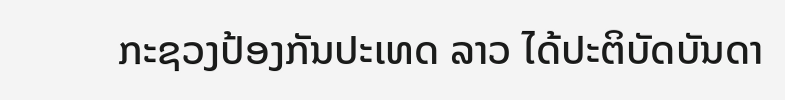ກະຊວງປ້ອງກັນປະເທດ ລາວ ໄດ້ປະຕິບັດບັນດາ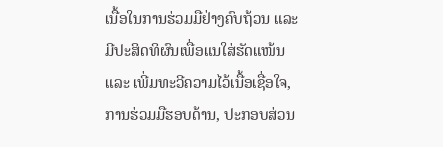ເນື້ອໃນການຮ່ວມມືຢ່າງຄົບຖ້ວນ ແລະ ມີປະສິດທິຜົນເພື່ອແນໃສ່ຮັດແໜ້ນ ແລະ ເພີ່ມທະວີຄວາມໄວ້ເນື້ອເຊື່ອໃຈ, ການຮ່ວມມືຮອບດ້ານ, ປະກອບສ່ວນ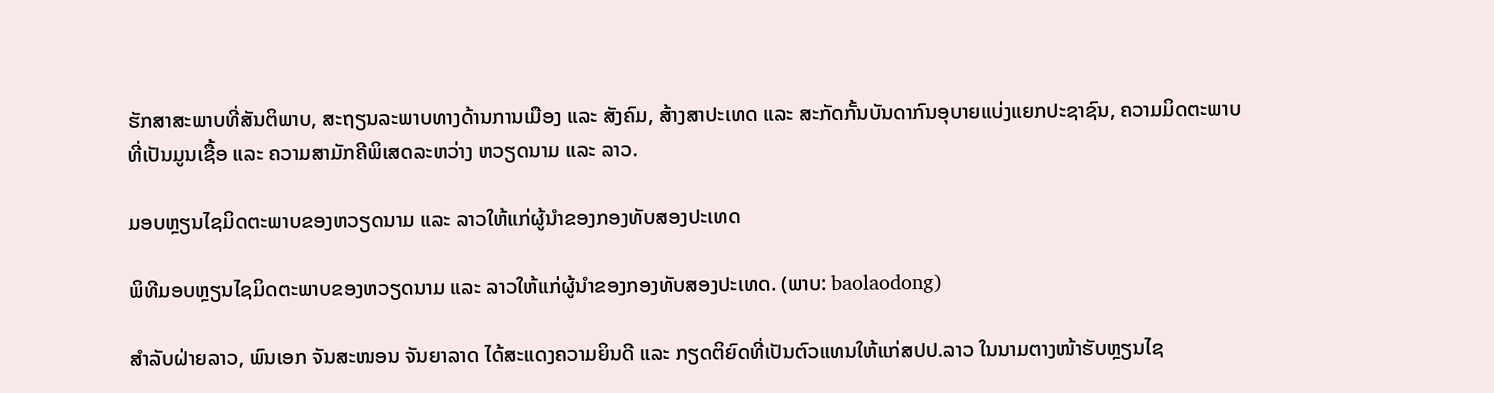ຮັກສາສະພາບທີ່ສັນຕິພາບ, ສະຖຽນລະພາບທາງດ້ານການເມືອງ ແລະ ສັງຄົມ, ສ້າງສາປະເທດ ແລະ ສະກັດກັ້ນບັນດາກົນອຸບາຍແບ່ງແຍກປະຊາຊົນ, ຄວາມມິດຕະພາບທີ່ເປັນມູນເຊື້ອ ແລະ ຄວາມສາມັກຄີພິເສດລະຫວ່າງ ຫວຽດນາມ ແລະ ລາວ.

ມອບຫຼຽນໄຊມິດຕະພາບຂອງຫວຽດນາມ ແລະ ລາວໃຫ້ແກ່ຜູ້ນຳຂອງກອງທັບສອງປະເທດ

ພິທີມອບຫຼຽນໄຊມິດຕະພາບຂອງຫວຽດນາມ ແລະ ລາວໃຫ້ແກ່ຜູ້ນຳຂອງກອງທັບສອງປະເທດ. (ພາບ: baolaodong)

ສຳລັບຝ່າຍລາວ, ພົນເອກ ຈັນສະໜອນ ຈັນຍາລາດ ໄດ້ສະແດງຄວາມຍິນດີ ແລະ ກຽດຕິຍົດທີ່ເປັນຕົວແທນໃຫ້ແກ່ສປປ.ລາວ ໃນນາມຕາງໜ້າຮັບຫຼຽນໄຊ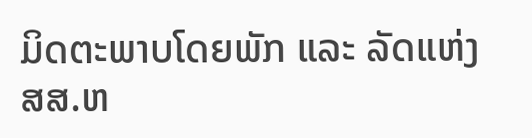ມິດຕະພາບໂດຍພັກ ແລະ ລັດແຫ່ງ ສສ.ຫ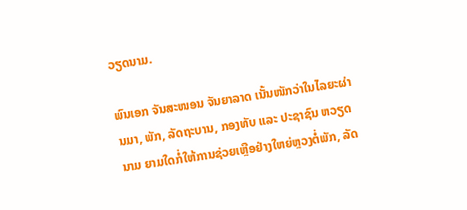ວຽດນາມ.

ພົນເອກ ຈັນສະໜອນ ຈັນຍາລາດ ເນັ້ນໜັກວ່າໃນໄລຍະຜ່ານມາ, ພັກ, ລັດຖະບານ, ກອງທັບ ແລະ ປະຊາຊົນ ຫວຽດນາມ ຍາມໃດກໍ່ໃຫ້ການຊ່ວຍເຫຼືອຢ່າງໃຫຍ່ຫຼວງຕໍ່ພັກ, ລັດ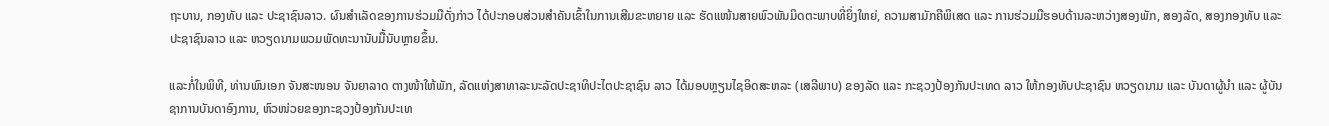ຖະບານ, ກອງທັບ ແລະ ປະຊາຊົນລາວ. ຜົນສຳເລັດຂອງການຮ່ວມມືດັ່ງກ່າວ ໄດ້ປະກອບສ່ວນສຳຄັນເຂົ້າໃນການເສີມຂະຫຍາຍ ແລະ ຮັດແໜ້ນສາຍພົວພັນມິດຕະພາບທີ່ຍິ່ງໃຫຍ່, ຄວາມສາມັກຄີພິເສດ ແລະ ການຮ່ວມມືຮອບດ້ານລະຫວ່າງສອງພັກ, ສອງລັດ, ສອງກອງທັບ ແລະ ປະຊາຊົນລາວ ແລະ ຫວຽດນາມພວມພັດທະນານັບມື້ນັບຫຼາຍຂຶ້ນ.

ແລະກໍ່ໃນພິທີ, ທ່ານພົນເອກ ຈັນສະໜອນ ຈັນຍາລາດ ຕາງໜ້າໃຫ້ພັກ, ລັດແຫ່ງສາທາລະນະລັດປະຊາທິປະໄຕປະຊາຊົນ ລາວ ໄດ້ມອບຫຼຽນໄຊອິດສະຫລະ (ເສລີພາບ) ຂອງລັດ ແລະ ກະຊວງປ້ອງກັນປະເທດ ລາວ ໃຫ້ກອງທັບປະຊາຊົນ ຫວຽດນາມ ແລະ ບັນດາຜູ້ນຳ ແລະ ຜູ້ບັນຊາການບັນດາອົງການ, ຫົວໜ່ວຍຂອງກະຊວງປ້ອງກັນປະເທ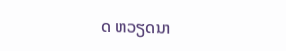ດ ຫວຽດນາ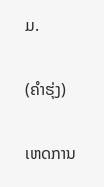ມ.

(ຄຳຮຸ່ງ)

ເຫດການ